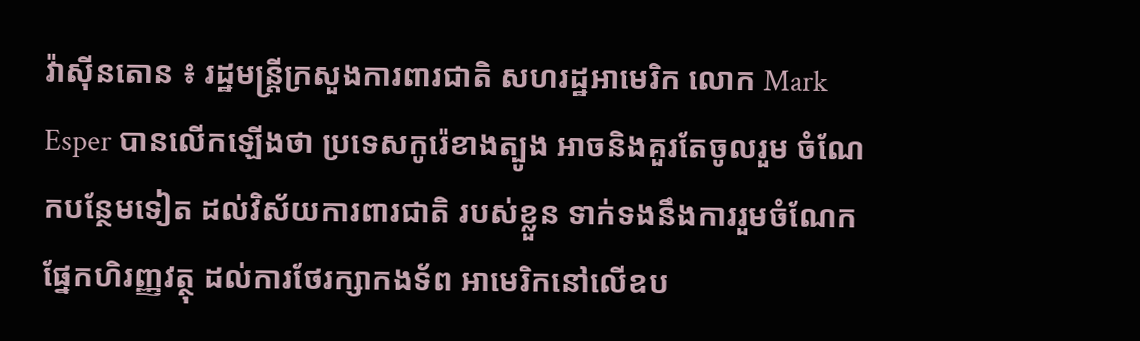វ៉ាស៊ីនតោន ៖ រដ្ឋមន្រ្តីក្រសួងការពារជាតិ សហរដ្ឋអាមេរិក លោក Mark Esper បានលើកឡើងថា ប្រទេសកូរ៉េខាងត្បូង អាចនិងគួរតែចូលរួម ចំណែកបន្ថែមទៀត ដល់វិស័យការពារជាតិ របស់ខ្លួន ទាក់ទងនឹងការរួមចំណែក ផ្នែកហិរញ្ញវត្ថុ ដល់ការថែរក្សាកងទ័ព អាមេរិកនៅលើឧប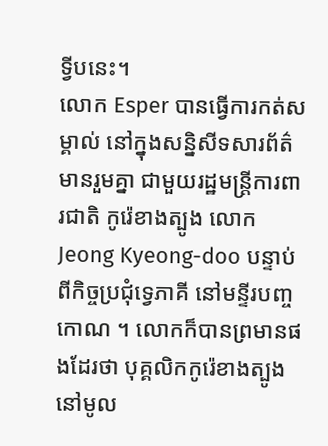ទ្វីបនេះ។
លោក Esper បានធ្វើការកត់សម្គាល់ នៅក្នុងសន្និសីទសារព័ត៌មានរួមគ្នា ជាមួយរដ្ឋមន្ត្រីការពារជាតិ កូរ៉េខាងត្បូង លោក Jeong Kyeong-doo បន្ទាប់ពីកិច្ចប្រជុំទ្វេភាគី នៅមន្ទីរបញ្ចកោណ ។ លោកក៏បានព្រមានផងដែរថា បុគ្គលិកកូរ៉េខាងត្បូង នៅមូល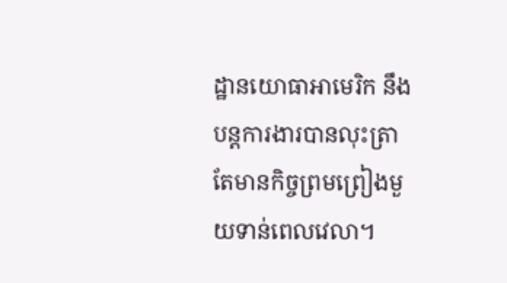ដ្ឋានយោធាអាមេរិក នឹងបន្ដការងារបានលុះត្រា តែមានកិច្ចព្រមព្រៀងមួយទាន់ពេលវេលា។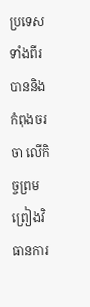ប្រទេសទាំងពីរ បាននិងកំពុងចរចា លើកិច្ចព្រមព្រៀងវិធានការ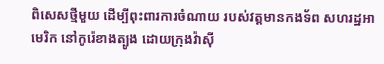ពិសេសថ្មីមួយ ដើម្បីពុះពារការចំណាយ របស់វត្តមានកងទ័ព សហរដ្ឋអាមេរិក នៅកូរ៉េខាងត្បូង ដោយក្រុងវ៉ាស៊ី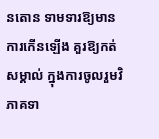នតោន ទាមទារឱ្យមានការកើនឡើង គួរឱ្យកត់សម្គាល់ ក្នុងការចូលរួមវិភាគទា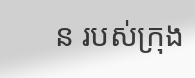ន របស់ក្រុង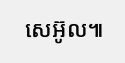សេអ៊ូល៕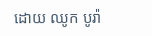ដោយ ឈូក បូរ៉ា